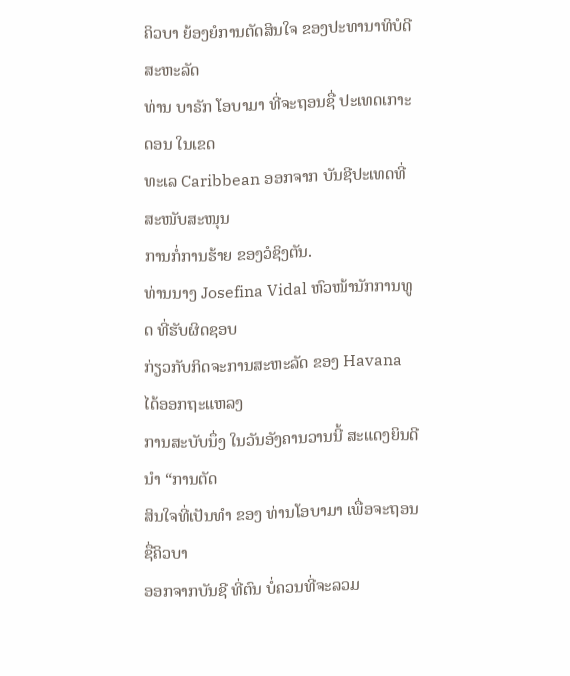ຄິວບາ ຍ້ອງຍໍການຕັດສິນໃຈ ຂອງປະທານາທິບໍດີສະຫະລັດ
ທ່ານ ບາຣັກ ໂອບາມາ ທີ່ຈະຖອນຊື່ ປະເທດເກາະດອນ ໃນເຂດ
ທະເລ Caribbean ອອກຈາກ ບັນຊີປະເທດທີ່ສະໜັບສະໜຸນ
ການກໍ່ການຮ້າຍ ຂອງວໍຊິງຕັນ.
ທ່ານນາງ Josefina Vidal ຫົວໜ້ານັກການທູດ ທີ່ຮັບຜິດຊອບ
ກ່ຽວກັບກິດຈະການສະຫະລັດ ຂອງ Havana ໄດ້ອອກຖະແຫລງ
ການສະບັບນຶ່ງ ໃນວັນອັງຄານວານນີ້ ສະແດງຍິນດີນຳ “ການຕັດ
ສິນໃຈທີ່ເປັນທຳ ຂອງ ທ່ານໂອບາມາ ເພື່ອຈະຖອນຊື່ຄິວບາ
ອອກຈາກບັນຊີ ທີ່ຕົນ ບໍ່ຄວນທີ່ຈະລວມ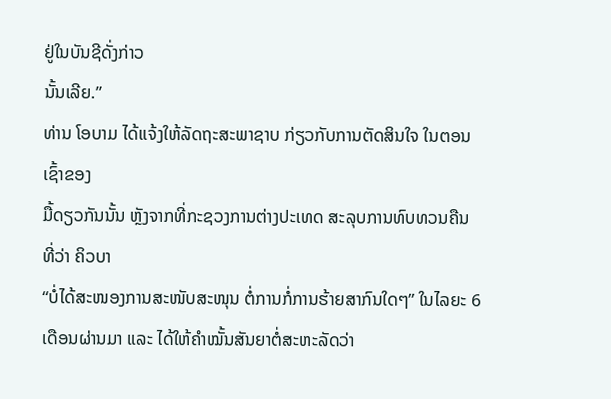ຢູ່ໃນບັນຊີດັ່ງກ່າວ
ນັ້ນເລີຍ.”
ທ່ານ ໂອບາມ ໄດ້ແຈ້ງໃຫ້ລັດຖະສະພາຊາບ ກ່ຽວກັບການຕັດສິນໃຈ ໃນຕອນເຊົ້າຂອງ
ມື້ດຽວກັນນັ້ນ ຫຼັງຈາກທີ່ກະຊວງການຕ່າງປະເທດ ສະລຸບການທົບທວນຄືນ ທີ່ວ່າ ຄິວບາ
“ບໍ່ໄດ້ສະໜອງການສະໜັບສະໜຸນ ຕໍ່ການກໍ່ການຮ້າຍສາກົນໃດໆ” ໃນໄລຍະ 6
ເດືອນຜ່ານມາ ແລະ ໄດ້ໃຫ້ຄຳໝັ້ນສັນຍາຕໍ່ສະຫະລັດວ່າ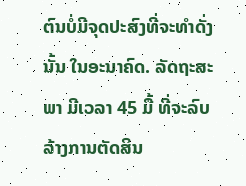ຕົນບໍ່ມີຈຸດປະສົງທີ່ຈະທຳດັ່ງນັ້ນ ໃນອະນາຄົດ. ລັດຖະສະພາ ມີເວລາ 45 ມື້ ທີ່ຈະລົບລ້າງການຕັດສິນ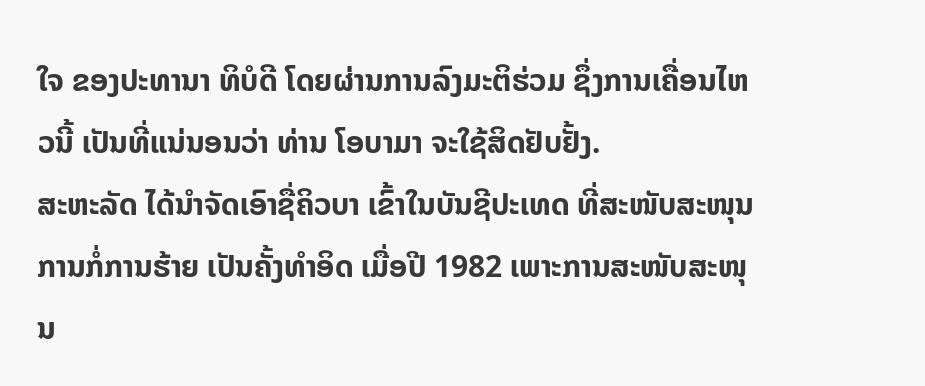ໃຈ ຂອງປະທານາ ທິບໍດີ ໂດຍຜ່ານການລົງມະຕິຮ່ວມ ຊຶ່ງການເຄື່ອນໄຫວນີ້ ເປັນທີ່ແນ່ນອນວ່າ ທ່ານ ໂອບາມາ ຈະໃຊ້ສິດຢັບຢັ້ງ.
ສະຫະລັດ ໄດ້ນຳຈັດເອົາຊື່ຄິວບາ ເຂົ້າໃນບັນຊີປະເທດ ທີ່ສະໜັບສະໜຸນການກໍ່ການຮ້າຍ ເປັນຄັ້ງທຳອິດ ເມື່ອປີ 1982 ເພາະການສະໜັບສະໜຸນ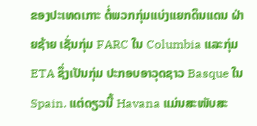ຂອງປະເທດເກາະ ຕໍ່ພວກກຸ່ມແບ່ງແຍກດິນແດນ ຝ່າຍຊ້າຍ ເຊັ່ນກຸ່ມ FARC ໃນ Columbia ແລະກຸ່ມ ETA ຊຶ່ງເປັນກຸ່ມ ປະກອບອາວຸດຊາວ Basque ໃນ Spain. ແຕ່ດຽວນີ້ Havana ແມ່ນສະໜັບສະ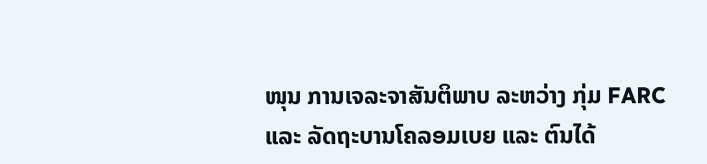ໜຸນ ການເຈລະຈາສັນຕິພາບ ລະຫວ່າງ ກຸ່ມ FARC ແລະ ລັດຖະບານໂຄລອມເບຍ ແລະ ຕົນໄດ້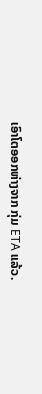ເອົາໂຕອອກຫ່າງຈາກ ກຸ່ມ ETA ແລ້ວ.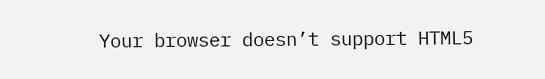Your browser doesn’t support HTML5